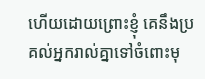ហើយដោយព្រោះខ្ញុំ គេនឹងប្រគល់អ្នករាល់គ្នាទៅចំពោះមុ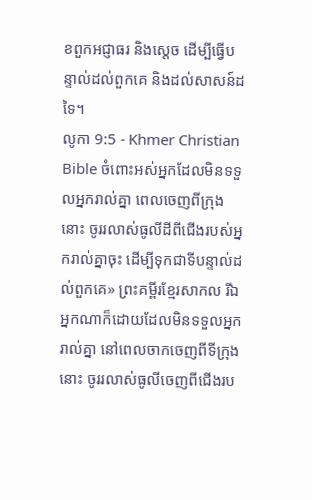ខពួកអជ្ញាធរ និងស្ដេច ដើម្បីធ្វើបន្ទាល់ដល់ពួកគេ និងដល់សាសន៍ដទៃ។
លូកា 9:5 - Khmer Christian Bible ចំពោះអស់អ្នកដែលមិនទទួលអ្នករាល់គ្នា ពេលចេញពីក្រុងនោះ ចូររលាស់ធូលីដីពីជើងរបស់អ្នករាល់គ្នាចុះ ដើម្បីទុកជាទីបន្ទាល់ដល់ពួកគេ» ព្រះគម្ពីរខ្មែរសាកល រីឯអ្នកណាក៏ដោយដែលមិនទទួលអ្នករាល់គ្នា នៅពេលចាកចេញពីទីក្រុងនោះ ចូររលាស់ធូលីចេញពីជើងរប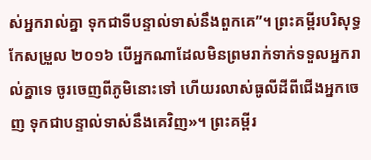ស់អ្នករាល់គ្នា ទុកជាទីបន្ទាល់ទាស់នឹងពួកគេ”។ ព្រះគម្ពីរបរិសុទ្ធកែសម្រួល ២០១៦ បើអ្នកណាដែលមិនព្រមរាក់ទាក់ទទួលអ្នករាល់គ្នាទេ ចូរចេញពីភូមិនោះទៅ ហើយរលាស់ធូលីដីពីជើងអ្នកចេញ ទុកជាបន្ទាល់ទាស់នឹងគេវិញ»។ ព្រះគម្ពីរ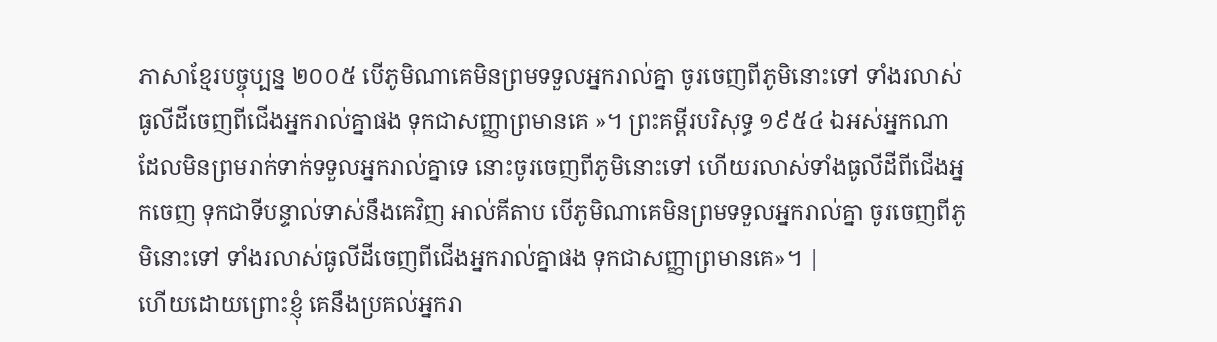ភាសាខ្មែរបច្ចុប្បន្ន ២០០៥ បើភូមិណាគេមិនព្រមទទួលអ្នករាល់គ្នា ចូរចេញពីភូមិនោះទៅ ទាំងរលាស់ធូលីដីចេញពីជើងអ្នករាល់គ្នាផង ទុកជាសញ្ញាព្រមានគេ »។ ព្រះគម្ពីរបរិសុទ្ធ ១៩៥៤ ឯអស់អ្នកណាដែលមិនព្រមរាក់ទាក់ទទួលអ្នករាល់គ្នាទេ នោះចូរចេញពីភូមិនោះទៅ ហើយរលាស់ទាំងធូលីដីពីជើងអ្នកចេញ ទុកជាទីបន្ទាល់ទាស់នឹងគេវិញ អាល់គីតាប បើភូមិណាគេមិនព្រមទទួលអ្នករាល់គ្នា ចូរចេញពីភូមិនោះទៅ ទាំងរលាស់ធូលីដីចេញពីជើងអ្នករាល់គ្នាផង ទុកជាសញ្ញាព្រមានគេ»។ |
ហើយដោយព្រោះខ្ញុំ គេនឹងប្រគល់អ្នករា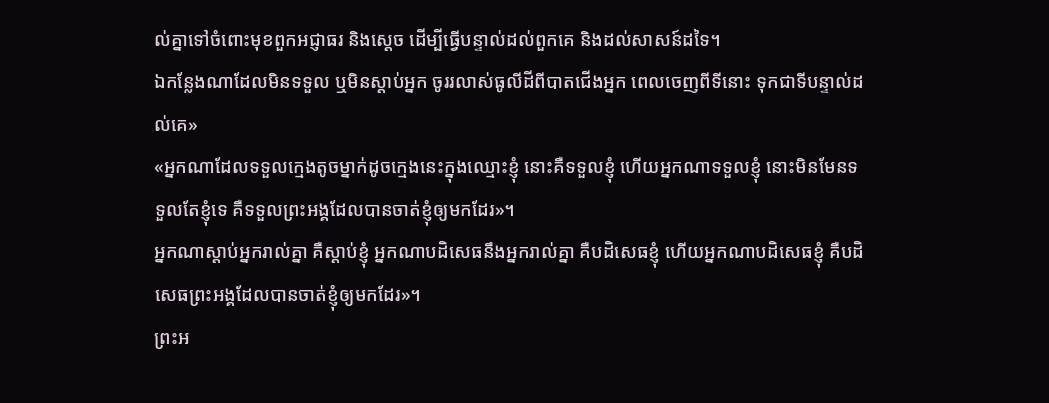ល់គ្នាទៅចំពោះមុខពួកអជ្ញាធរ និងស្ដេច ដើម្បីធ្វើបន្ទាល់ដល់ពួកគេ និងដល់សាសន៍ដទៃ។
ឯកន្លែងណាដែលមិនទទួល ឬមិនស្ដាប់អ្នក ចូររលាស់ធូលីដីពីបាតជើងអ្នក ពេលចេញពីទីនោះ ទុកជាទីបន្ទាល់ដល់គេ»
«អ្នកណាដែលទទួលក្មេងតូចម្នាក់ដូចក្មេងនេះក្នុងឈ្មោះខ្ញុំ នោះគឺទទួលខ្ញុំ ហើយអ្នកណាទទួលខ្ញុំ នោះមិនមែនទទួលតែខ្ញុំទេ គឺទទួលព្រះអង្គដែលបានចាត់ខ្ញុំឲ្យមកដែរ»។
អ្នកណាស្ដាប់អ្នករាល់គ្នា គឺស្ដាប់ខ្ញុំ អ្នកណាបដិសេធនឹងអ្នករាល់គ្នា គឺបដិសេធខ្ញុំ ហើយអ្នកណាបដិសេធខ្ញុំ គឺបដិសេធព្រះអង្គដែលបានចាត់ខ្ញុំឲ្យមកដែរ»។
ព្រះអ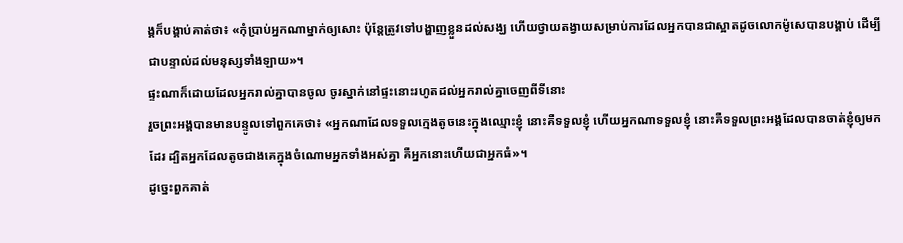ង្គក៏បង្គាប់គាត់ថា៖ «កុំប្រាប់អ្នកណាម្នាក់ឲ្យសោះ ប៉ុន្ដែត្រូវទៅបង្ហាញខ្លួនដល់សង្ឃ ហើយថ្វាយតង្វាយសម្រាប់ការដែលអ្នកបានជាស្អាតដូចលោកម៉ូសេបានបង្គាប់ ដើម្បីជាបន្ទាល់ដល់មនុស្សទាំងឡាយ»។
ផ្ទះណាក៏ដោយដែលអ្នករាល់គ្នាបានចូល ចូរស្នាក់នៅផ្ទះនោះរហូតដល់អ្នករាល់គ្នាចេញពីទីនោះ
រួចព្រះអង្គបានមានបន្ទូលទៅពួកគេថា៖ «អ្នកណាដែលទទួលក្មេងតូចនេះក្នុងឈ្មោះខ្ញុំ នោះគឺទទួលខ្ញុំ ហើយអ្នកណាទទួលខ្ញុំ នោះគឺទទួលព្រះអង្គដែលបានចាត់ខ្ញុំឲ្យមកដែរ ដ្បិតអ្នកដែលតូចជាងគេក្នុងចំណោមអ្នកទាំងអស់គ្នា គឺអ្នកនោះហើយជាអ្នកធំ»។
ដូច្នេះពួកគាត់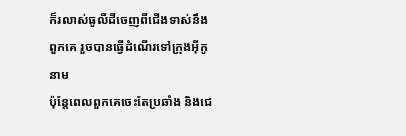ក៏រលាស់ធូលីដីចេញពីជើងទាស់នឹងពួកគេ រួចបានធ្វើដំណើរទៅក្រុងអ៊ីកូនាម
ប៉ុន្ដែពេលពួកគេចេះតែប្រឆាំង និងជេ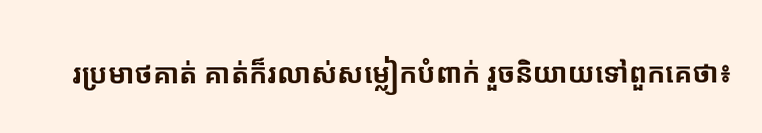រប្រមាថគាត់ គាត់ក៏រលាស់សម្លៀកបំពាក់ រួចនិយាយទៅពួកគេថា៖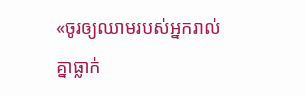«ចូរឲ្យឈាមរបស់អ្នករាល់គ្នាធ្លាក់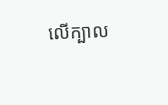លើក្បាល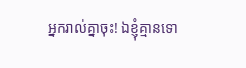អ្នករាល់គ្នាចុះ! ឯខ្ញុំគ្មានទោ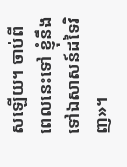សឡើយ។ ចាប់ពីពេលនេះទៅ ខ្ញុំនឹងទៅឯសាសន៍ដទៃវិញ»។